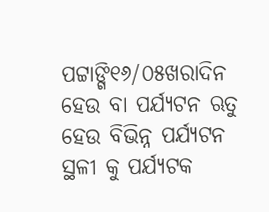ପଟ୍ଟାଙ୍ଗି୧୬/୦୫ଖରାଦିନ ହେଉ ବା ପର୍ଯ୍ୟଟନ ଋତୁ ହେଉ ବିଭିନ୍ନ ପର୍ଯ୍ୟଟନ ସ୍ଥଳୀ କୁ ପର୍ଯ୍ୟଟକ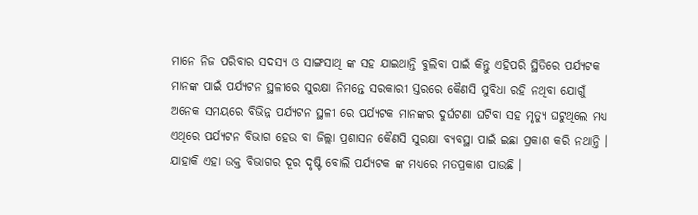ମାନେ ନିଜ ପରିବାର ସଦସ୍ୟ ଓ ସାଙ୍ଗସାଥି ଙ୍କ ସହ ଯାଇଥାନ୍ତି ବୁଲିବା ପାଇଁ କିନ୍ତୁ ଏହିପରି ସ୍ଥିତିରେ ପର୍ଯ୍ୟଟକ ମାନଙ୍କ ପାଇଁ ପର୍ଯ୍ୟଟନ ସ୍ଥଳୀରେ ସୁରକ୍ଷା ନିମନ୍ତେ ସରକାରୀ ସ୍ତରରେ କୈଣସି ସୁବିଧା ରହି ନଥିବା ଯୋଗୁଁ ଅନେକ ସମୟରେ ବିଭିନ୍ନ ପର୍ଯ୍ୟଟନ ସ୍ଥଳୀ ରେ ପର୍ଯ୍ୟଟକ ମାନଙ୍କର ଦୁର୍ଘଟଣା ଘଟିବା ସହ ମୃତ୍ୟୁ ଘଟୁଥିଲେ ମଧ୍ୟ ଏଥିରେ ପର୍ଯ୍ୟଟନ ବିଭାଗ ହେଉ ବା ଜିଲ୍ଲା ପ୍ରଶାସନ କୈଣସି ସୁରକ୍ଷା ବ୍ୟବସ୍ଥା ପାଇଁ ଇଛା ପ୍ରକାଶ କରି ନଥାନ୍ତି । ଯାହାକି ଏହା ଉକ୍ତ ବିଭାଗର ଦୂର ଦୃଷ୍ଟି ବୋଲି ପର୍ଯ୍ୟଟକ ଙ୍କ ମଧ୍ୟରେ ମତପ୍ରକାଶ ପାଉଛି ।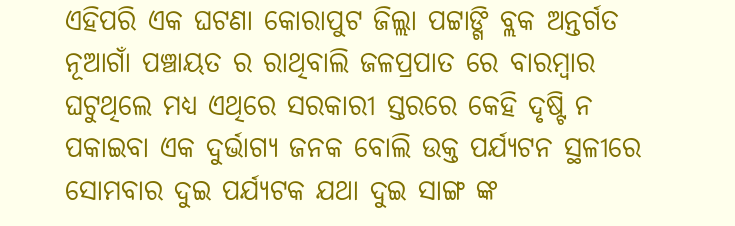ଏହିପରି ଏକ ଘଟଣା କୋରାପୁଟ ଜିଲ୍ଲା ପଟ୍ଟାଙ୍ଗି ବ୍ଲକ ଅନ୍ତର୍ଗତ ନୂଆଗାଁ ପଞ୍ଚାୟତ ର ରାଥିବାଲି ଜଳପ୍ରପାତ ରେ ବାରମ୍ବାର ଘଟୁଥିଲେ ମଧ୍ୟ ଏଥିରେ ସରକାରୀ ସ୍ତରରେ କେହି ଦୃଷ୍ଟି ନ ପକାଇବା ଏକ ଦୁର୍ଭାଗ୍ୟ ଜନକ ବୋଲି ଉକ୍ତ ପର୍ଯ୍ୟଟନ ସ୍ଥଳୀରେ ସୋମବାର ଦୁଇ ପର୍ଯ୍ୟଟକ ଯଥା ଦୁଇ ସାଙ୍ଗ ଙ୍କ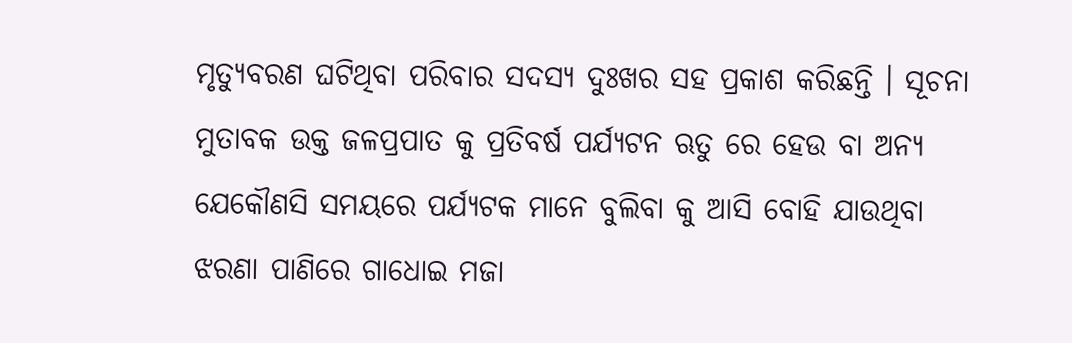ମୃତ୍ୟୁବରଣ ଘଟିଥିବା ପରିବାର ସଦସ୍ୟ ଦୁଃଖର ସହ ପ୍ରକାଶ କରିଛନ୍ତି । ସୂଚନା ମୁତାବକ ଉକ୍ତ ଜଳପ୍ରପାତ କୁ ପ୍ରତିବର୍ଷ ପର୍ଯ୍ୟଟନ ଋତୁ ରେ ହେଉ ବା ଅନ୍ୟ ଯେକୌଣସି ସମୟରେ ପର୍ଯ୍ୟଟକ ମାନେ ବୁଲିବା କୁ ଆସି ବୋହି ଯାଉଥିବା ଝରଣା ପାଣିରେ ଗାଧୋଇ ମଜା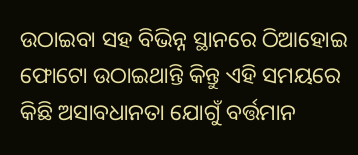ଉଠାଇବା ସହ ବିଭିନ୍ନ ସ୍ଥାନରେ ଠିଆହୋଇ ଫୋଟୋ ଉଠାଇଥାନ୍ତି କିନ୍ତୁ ଏହି ସମୟରେ କିଛି ଅସାବଧାନତା ଯୋଗୁଁ ବର୍ତ୍ତମାନ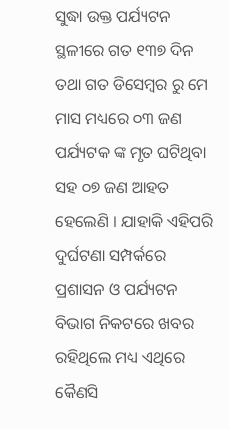ସୁଦ୍ଧା ଉକ୍ତ ପର୍ଯ୍ୟଟନ ସ୍ଥଳୀରେ ଗତ ୧୩୭ ଦିନ ତଥା ଗତ ଡିସେମ୍ବର ରୁ ମେ ମାସ ମଧ୍ୟରେ ୦୩ ଜଣ ପର୍ଯ୍ୟଟକ ଙ୍କ ମୃତ ଘଟିଥିବା ସହ ୦୭ ଜଣ ଆହତ ହେଲେଣି । ଯାହାକି ଏହିପରି ଦୁର୍ଘଟଣା ସମ୍ପର୍କରେ ପ୍ରଶାସନ ଓ ପର୍ଯ୍ୟଟନ ବିଭାଗ ନିକଟରେ ଖବର ରହିଥିଲେ ମଧ୍ୟ ଏଥିରେ କୈଣସି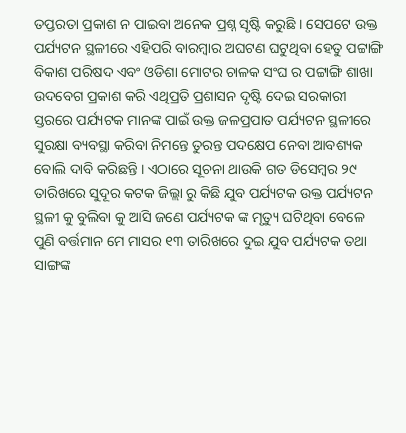ତପ୍ତରତା ପ୍ରକାଶ ନ ପାଇବା ଅନେକ ପ୍ରଶ୍ନ ସୃଷ୍ଟି କରୁଛି । ସେପଟେ ଉକ୍ତ ପର୍ଯ୍ୟଟନ ସ୍ଥଳୀରେ ଏହିପରି ବାରମ୍ବାର ଅଘଟଣ ଘଟୁଥିବା ହେତୁ ପଟ୍ଟାଙ୍ଗି ବିକାଶ ପରିଷଦ ଏବଂ ଓଡିଶା ମୋଟର ଚାଳକ ସଂଘ ର ପଟ୍ଟାଙ୍ଗି ଶାଖା ଉଦବେଗ ପ୍ରକାଶ କରି ଏଥିପ୍ରତି ପ୍ରଶାସନ ଦୃଷ୍ଟି ଦେଇ ସରକାରୀ ସ୍ତରରେ ପର୍ଯ୍ୟଟକ ମାନଙ୍କ ପାଇଁ ଉକ୍ତ ଜଳପ୍ରପାତ ପର୍ଯ୍ୟଟନ ସ୍ଥଳୀରେ ସୁରକ୍ଷା ବ୍ୟବସ୍ଥା କରିବା ନିମନ୍ତେ ତୁରନ୍ତ ପଦକ୍ଷେପ ନେବା ଆବଶ୍ୟକ ବୋଲି ଦାବି କରିଛନ୍ତି । ଏଠାରେ ସୂଚନା ଥାଉକି ଗତ ଡିସେମ୍ବର ୨୯ ତାରିଖରେ ସୁଦୂର କଟକ ଜିଲ୍ଲା ରୁ କିଛି ଯୁବ ପର୍ଯ୍ୟଟକ ଉକ୍ତ ପର୍ଯ୍ୟଟନ ସ୍ଥଳୀ କୁ ବୁଲିବା କୁ ଆସି ଜଣେ ପର୍ଯ୍ୟଟକ ଙ୍କ ମୃତ୍ୟୁ ଘଟିଥିବା ବେଳେ ପୁଣି ବର୍ତ୍ତମାନ ମେ ମାସର ୧୩ ତାରିଖରେ ଦୁଇ ଯୁବ ପର୍ଯ୍ୟଟକ ତଥା ସାଙ୍ଗଙ୍କ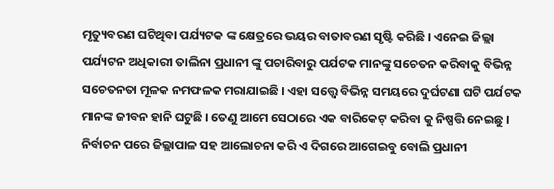ମୃତ୍ୟୁବରଣ ଘଟିଥିବା ପର୍ଯ୍ୟଟକ ଙ୍କ କ୍ଷେତ୍ରରେ ଭୟର ବାତାବରଣ ସୃଷ୍ଟି କରିଛି । ଏନେଇ ଜିଲ୍ଲା ପର୍ଯ୍ୟଟନ ଅଧିକାରୀ ତାଲିନା ପ୍ରଧାନୀ ଙ୍କୁ ପଚାରିବାରୁ ପର୍ଯଟକ ମାନଙ୍କୁ ସଚେତନ କରିବାକୁ ବିଭିନ୍ନ ସଚେତନତା ମୂଳକ ନମଫଳକ ମରାଯାଇଛି । ଏହା ସତ୍ତ୍ୱେ ବିଭିନ୍ନ ସମୟରେ ଦୁର୍ଘଟଣା ଘଟି ପର୍ଯଟକ ମାନଙ୍କ ଜୀବନ ହାନି ଘଟୁଛି । ତେଣୁ ଆମେ ସେଠାରେ ଏକ ବାରିକେଟ୍ କରିବା କୁ ନିଷ୍ପତ୍ତି ନେଇଛୁ । ନିର୍ବାଚନ ପରେ ଜିଲ୍ଲାପାଳ ସହ ଆଲୋଚନା କରି ଏ ଦିଗରେ ଆଗେଇବୁ ବୋଲି ପ୍ରଧାନୀ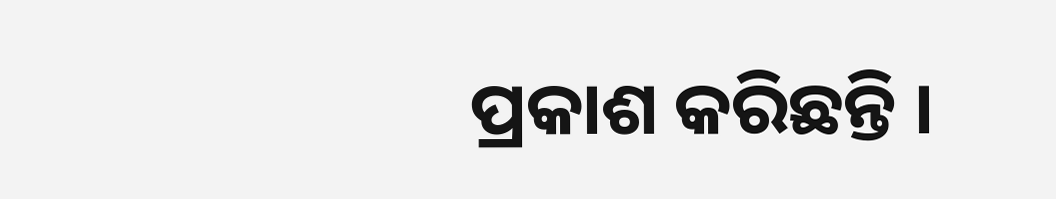ପ୍ରକାଶ କରିଛନ୍ତି ।